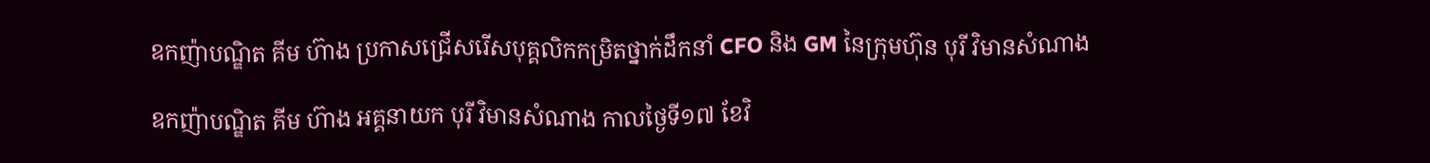ឧកញ៉ាបណ្ឌិត គីម ហ៊ាង ប្រកាសជ្រើសរើសបុគ្គលិកកម្រិតថ្នាក់ដឹកនាំ CFO និង GM នៃក្រុមហ៊ុន បុរី វិមានសំណាង

ឧកញ៉ាបណ្ឌិត គីម ហ៊ាង អគ្គនាយក បុរី វិមានសំណាង កាលថ្ងៃទី១៧ ខែវិ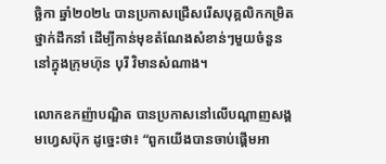ច្ឆិកា ឆ្នាំ២០២៤ បានប្រកាសជ្រើសរើសបុគ្គលិកកម្រិតថ្នាក់ដឹកនាំ ដើម្បីកាន់មុខតំណែងសំខាន់ៗមួយចំនួន នៅក្នុងក្រុមហ៊ុន បុរី វិមានសំណាង។

លោកឧកញ៉ាបណ្ឌិត បានប្រកាសនៅលើបណ្តាញសង្គមហ្វេសប៊ុក ដូច្នេះថា៖ “ពួកយើងបានចាប់ផ្តើមអា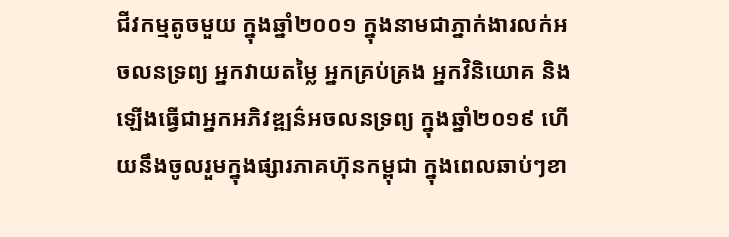ជីវកម្មតូចមួយ ក្នុងឆ្នាំ២០០១ ក្នុងនាមជាភ្នាក់ងារលក់អចលនទ្រព្យ អ្នកវាយតម្លៃ អ្នកគ្រប់គ្រង អ្នកវិនិយោគ និងឡើងធ្វើជាអ្នកអភិវឌ្ឍន៌អចលនទ្រព្យ ក្នុងឆ្នាំ២០១៩ ហើយនឹងចូលរួមក្នុងផ្សារភាគហ៊ុនកម្ពុជា ក្នុងពេលឆាប់ៗខា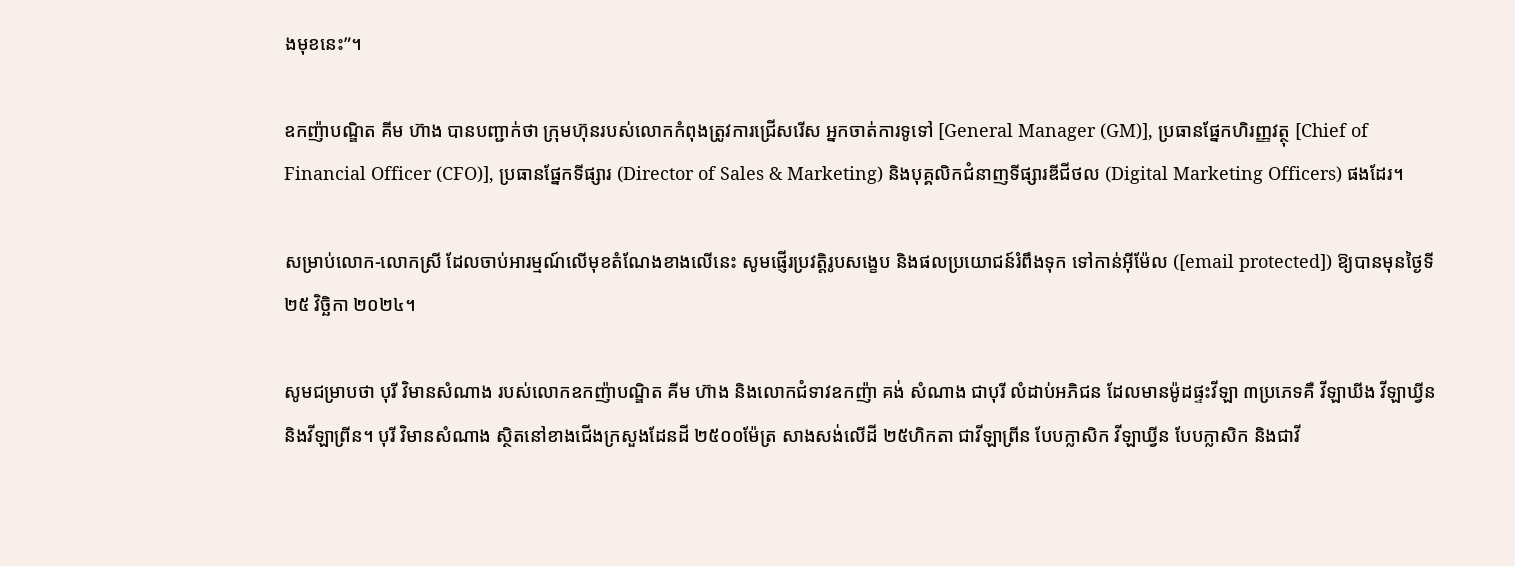ងមុខនេះ”។

ឧកញ៉ាបណ្ឌិត គីម ហ៊ាង បានបញ្ជាក់ថា ក្រុមហ៊ុនរបស់លោកកំពុងត្រូវការជ្រើសរើស អ្នកចាត់ការទូទៅ [General Manager (GM)], ប្រធានផ្នែកហិរញ្ញវត្ថុ [Chief of Financial Officer (CFO)], ប្រធានផ្នែកទីផ្សារ (Director of Sales & Marketing) និងបុគ្គលិកជំនាញទីផ្សារឌីជីថល (Digital Marketing Officers) ផងដែរ។

សម្រាប់លោក-លោកស្រី ដែលចាប់អារម្មណ៍លើមុខតំណែងខាងលើនេះ សូមផ្ញើរប្រវត្តិរូបសង្ខេប និងផលប្រយោជន៍រំពឹងទុក ទៅកាន់អ៊ីម៉ែល ([email protected]) ឱ្យបានមុនថ្ងៃទី ២៥ វិច្ឆិកា ២០២៤។

សូមជម្រាបថា បុរី វិមានសំណាង របស់លោកឧកញ៉ាបណ្ឌិត គីម ហ៊ាង និងលោកជំទាវឧកញ៉ា គង់ សំណាង ជាបុរី លំដាប់អភិជន ដែលមានម៉ូដផ្ទះវីឡា ៣ប្រភេទគឺ វីឡាឃីង វីឡាឃ្វីន និងវីឡាព្រីន។ បុរី វិមានសំណាង ស្ថិតនៅខាងជើងក្រសួងដែនដី ២៥០០ម៉ែត្រ សាងសង់លើដី ២៥ហិកតា ជាវីឡាព្រីន បែបក្លាសិក វីឡាឃ្វីន បែបក្លាសិក និងជាវី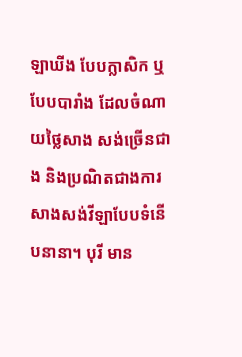ឡាឃីង បែបក្លាសិក ឬបែបបារាំង ដែលចំណាយថ្លៃសាង សង់ច្រើនជាង និងប្រណិតជាងការសាងសង់វីឡាបែបទំនើបនានា។ បុរី មាន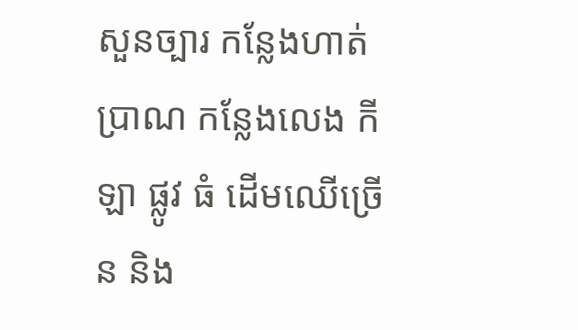សួនច្បារ កន្លែងហាត់ប្រាណ កន្លែងលេង កីឡា ផ្លូវ ធំ ដើមឈើច្រើន និង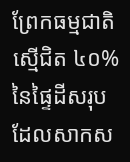ព្រែកធម្មជាតិ ស្មើជិត ៤០% នៃផ្ទៃដីសរុប ដែលសាកស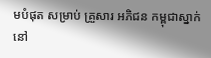មបំផុត សម្រាប់ គ្រួសារ អភិជន កម្ពុជាស្នាក់នៅ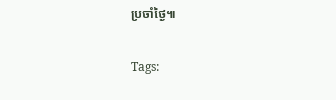ប្រចាំថ្ងៃ៕

Tags: